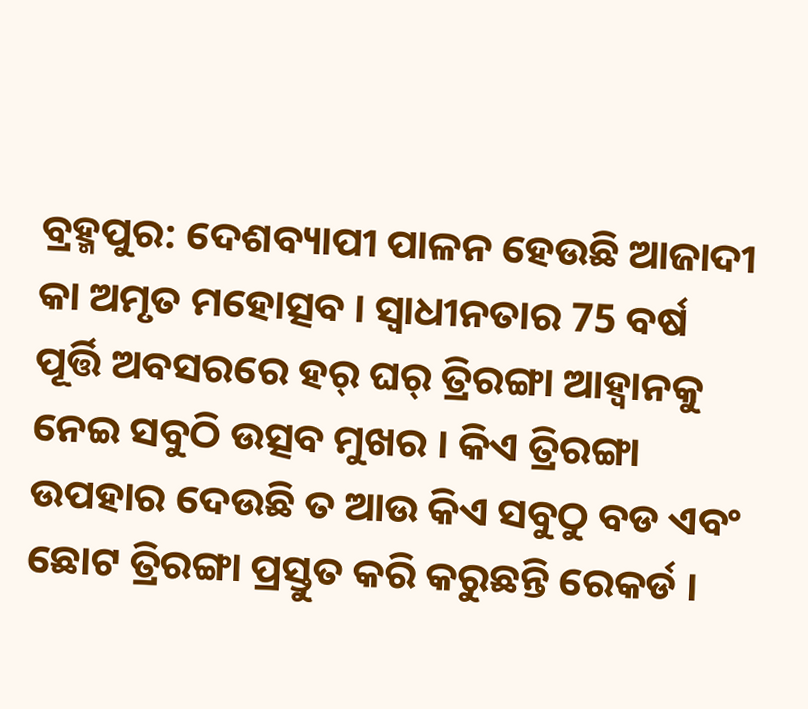ବ୍ରହ୍ମପୁର: ଦେଶବ୍ୟାପୀ ପାଳନ ହେଉଛି ଆଜାଦୀ କା ଅମୃତ ମହୋତ୍ସବ । ସ୍ବାଧୀନତାର 75 ବର୍ଷ ପୂର୍ତ୍ତି ଅବସରରେ ହର୍ ଘର୍ ତ୍ରିରଙ୍ଗା ଆହ୍ବାନକୁ ନେଇ ସବୁଠି ଉତ୍ସବ ମୁଖର । କିଏ ତ୍ରିରଙ୍ଗା ଉପହାର ଦେଉଛି ତ ଆଉ କିଏ ସବୁଠୁ ବଡ ଏବଂ ଛୋଟ ତ୍ରିରଙ୍ଗା ପ୍ରସ୍ତୁତ କରି କରୁଛନ୍ତି ରେକର୍ଡ ।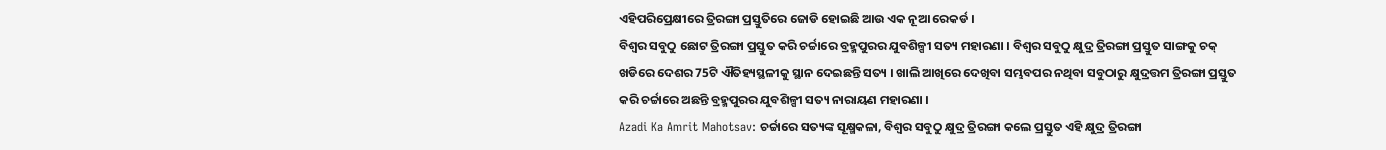ଏହିପରିପ୍ରେକ୍ଷୀରେ ତ୍ରିରଙ୍ଗା ପ୍ରସ୍ତୁତିରେ ଜୋଡି ହୋଇଛି ଆଉ ଏକ ନୂଆ ରେକର୍ଡ ।
ବିଶ୍ବର ସବୁଠୁ ଛୋଟ ତ୍ରିରଙ୍ଗା ପ୍ରସ୍ତୁତ କରି ଚର୍ଚ୍ଚାରେ ବ୍ରହ୍ମପୁରର ଯୁବଶିଳ୍ପୀ ସତ୍ୟ ମହାରଣା । ବିଶ୍ବର ସବୁଠୁ କ୍ଷୁଦ୍ର ତ୍ରିରଙ୍ଗା ପ୍ରସ୍ତୁତ ସାଙ୍ଗକୁ ଚକ୍ ଖଡିରେ ଦେଶର 75ଟି ଐତିହ୍ୟସ୍ଥଳୀକୁ ସ୍ଥାନ ଦେଇଛନ୍ତି ସତ୍ୟ । ଖାଲି ଆଖିରେ ଦେଖିବା ସମ୍ଭବପର ନଥିବା ସବୁଠାରୁ କ୍ଷୁଦ୍ରତ୍ତମ ତ୍ରିରଙ୍ଗା ପ୍ରସ୍ତୁତ କରି ଚର୍ଚ୍ଚାରେ ଅଛନ୍ତି ବ୍ରହ୍ମପୁରର ଯୁବଶିଳ୍ପୀ ସତ୍ୟ ନାରାୟଣ ମହାରଣା ।
Azadi Ka Amrit Mahotsav: ଚର୍ଚ୍ଚାରେ ସତ୍ୟଙ୍କ ସୂକ୍ଷ୍ମକଳା, ବିଶ୍ବର ସବୁଠୁ କ୍ଷୁଦ୍ର ତ୍ରିରଙ୍ଗା କଲେ ପ୍ରସ୍ତୁତ ଏହି କ୍ଷୁଦ୍ର ତ୍ରିରଙ୍ଗା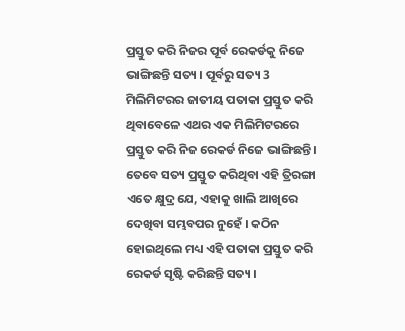ପ୍ରସ୍ତୁତ କରି ନିଜର ପୂର୍ବ ରେକର୍ଡକୁ ନିଜେ ଭାଙ୍ଗିଛନ୍ତି ସତ୍ୟ । ପୂର୍ବରୁ ସତ୍ୟ 3 ମିଲିମିଟରର ଜାତୀୟ ପତାକା ପ୍ରସ୍ତୁତ କରି ଥିବାବେଳେ ଏଥର ଏକ ମିଲିମିଟରରେ ପ୍ରସ୍ତୁତ କରି ନିଜ ରେକର୍ଡ ନିଜେ ଭାଙ୍ଗିଛନ୍ତି । ତେବେ ସତ୍ୟ ପ୍ରସ୍ତୁତ କରିଥିବା ଏହି ତ୍ରିରଙ୍ଗା ଏତେ କ୍ଷୁଦ୍ର ଯେ, ଏହାକୁ ଖାଲି ଆଖିରେ ଦେଖିବା ସମ୍ଭବପର ନୁହେଁ । କଠିନ ହୋଇଥିଲେ ମଧ୍ୟ ଏହି ପତାକା ପ୍ରସ୍ତୁତ କରି ରେକର୍ଡ ସୃଷ୍ଟି କରିଛନ୍ତି ସତ୍ୟ ।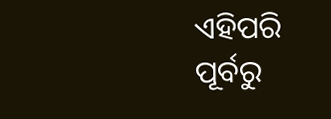ଏହିପରି ପୂର୍ବରୁ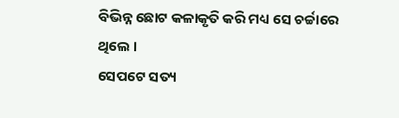ବିଭିନ୍ନ ଛୋଟ କଳାକୃତି କରି ମଧ୍ୟ ସେ ଚର୍ଚ୍ଚାରେ ଥିଲେ ।
ସେପଟେ ସତ୍ୟ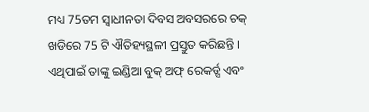ମଧ୍ୟ 75ତମ ସ୍ବାଧୀନତା ଦିବସ ଅବସରରେ ଚକ୍ ଖଡିରେ 75 ଟି ଐତିହ୍ୟସ୍ଥଳୀ ପ୍ରସ୍ତୁତ କରିଛନ୍ତି । ଏଥିପାଇଁ ତାଙ୍କୁ ଇଣ୍ଡିଆ ବୁକ୍ ଅଫ୍ ରେକର୍ଡ୍ସ ଏବଂ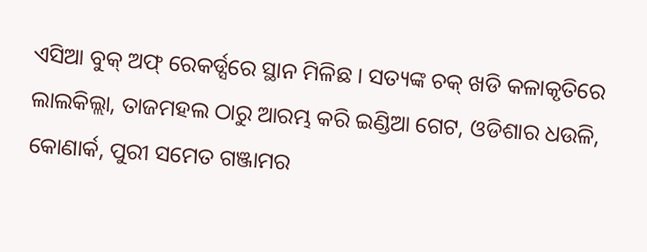ଏସିଆ ବୁକ୍ ଅଫ୍ ରେକର୍ଡ୍ସରେ ସ୍ଥାନ ମିଳିଛ । ସତ୍ୟଙ୍କ ଚକ୍ ଖଡି କଳାକୃତିରେ ଲାଲକିଲ୍ଲା, ତାଜମହଲ ଠାରୁ ଆରମ୍ଭ କରି ଇଣ୍ଡିଆ ଗେଟ, ଓଡିଶାର ଧଉଳି, କୋଣାର୍କ, ପୁରୀ ସମେତ ଗଞ୍ଜାମର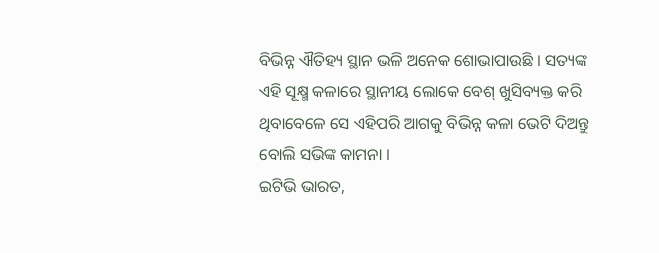ବିଭିନ୍ନ ଐତିହ୍ୟ ସ୍ଥାନ ଭଳି ଅନେକ ଶୋଭାପାଉଛି । ସତ୍ୟଙ୍କ ଏହି ସୂକ୍ଷ୍ମ କଳାରେ ସ୍ଥାନୀୟ ଲୋକେ ବେଶ୍ ଖୁସିବ୍ୟକ୍ତ କରି ଥିବାବେଳେ ସେ ଏହିପରି ଆଗକୁ ବିଭିନ୍ନ କଳା ଭେଟି ଦିଅନ୍ତୁ ବୋଲି ସଭିଙ୍କ କାମନା ।
ଇଟିଭି ଭାରତ,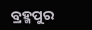ବ୍ରହ୍ମପୁର